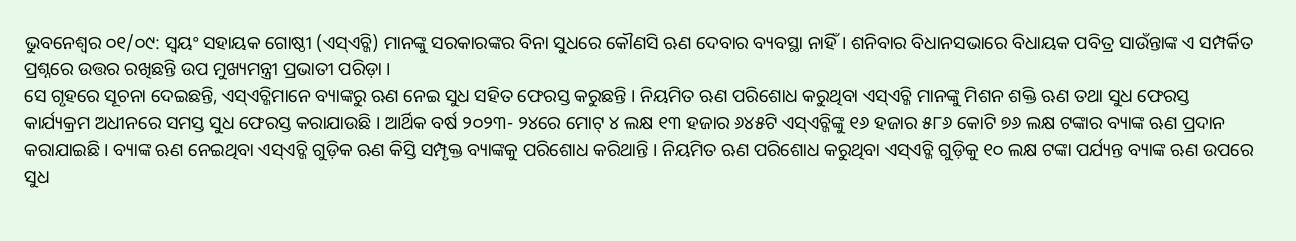ଭୁବନେଶ୍ୱର ୦୧/୦୯: ସ୍ୱୟଂ ସହାୟକ ଗୋଷ୍ଠୀ (ଏସ୍ଏଚ୍ଜି) ମାନଙ୍କୁ ସରକାରଙ୍କର ବିନା ସୁଧରେ କୌଣସି ଋଣ ଦେବାର ବ୍ୟବସ୍ଥା ନାହିଁ। ଶନିବାର ବିଧାନସଭାରେ ବିଧାୟକ ପବିତ୍ର ସାଉଁନ୍ତାଙ୍କ ଏ ସମ୍ପର୍କିତ ପ୍ରଶ୍ନରେ ଉତ୍ତର ରଖିଛନ୍ତି ଉପ ମୁଖ୍ୟମନ୍ତ୍ରୀ ପ୍ରଭାତୀ ପରିଡ଼ା ।
ସେ ଗୃହରେ ସୂଚନା ଦେଇଛନ୍ତି, ଏସ୍ଏଚ୍ଜିମାନେ ବ୍ୟାଙ୍କରୁ ଋଣ ନେଇ ସୁଧ ସହିତ ଫେରସ୍ତ କରୁଛନ୍ତି । ନିୟମିତ ଋଣ ପରିଶୋଧ କରୁଥିବା ଏସ୍ଏଚ୍ଜି ମାନଙ୍କୁ ମିଶନ ଶକ୍ତି ଋଣ ତଥା ସୁଧ ଫେରସ୍ତ କାର୍ଯ୍ୟକ୍ରମ ଅଧୀନରେ ସମସ୍ତ ସୁଧ ଫେରସ୍ତ କରାଯାଉଛି । ଆର୍ଥିକ ବର୍ଷ ୨୦୨୩- ୨୪ରେ ମୋଟ୍ ୪ ଲକ୍ଷ ୧୩ ହଜାର ୬୪୫ଟି ଏସ୍ଏଚ୍ଜିଙ୍କୁ ୧୬ ହଜାର ୫୮୬ କୋଟି ୭୬ ଲକ୍ଷ ଟଙ୍କାର ବ୍ୟାଙ୍କ ଋଣ ପ୍ରଦାନ କରାଯାଇଛି । ବ୍ୟାଙ୍କ ଋଣ ନେଇଥିବା ଏସ୍ଏଚ୍ଜି ଗୁଡ଼ିକ ଋଣ କିସ୍ତି ସମ୍ପୃକ୍ତ ବ୍ୟାଙ୍କକୁ ପରିଶୋଧ କରିଥାନ୍ତି । ନିୟମିତ ଋଣ ପରିଶୋଧ କରୁଥିବା ଏସ୍ଏଚ୍ଜି ଗୁଡ଼ିକୁ ୧୦ ଲକ୍ଷ ଟଙ୍କା ପର୍ଯ୍ୟନ୍ତ ବ୍ୟାଙ୍କ ଋଣ ଉପରେ ସୁଧ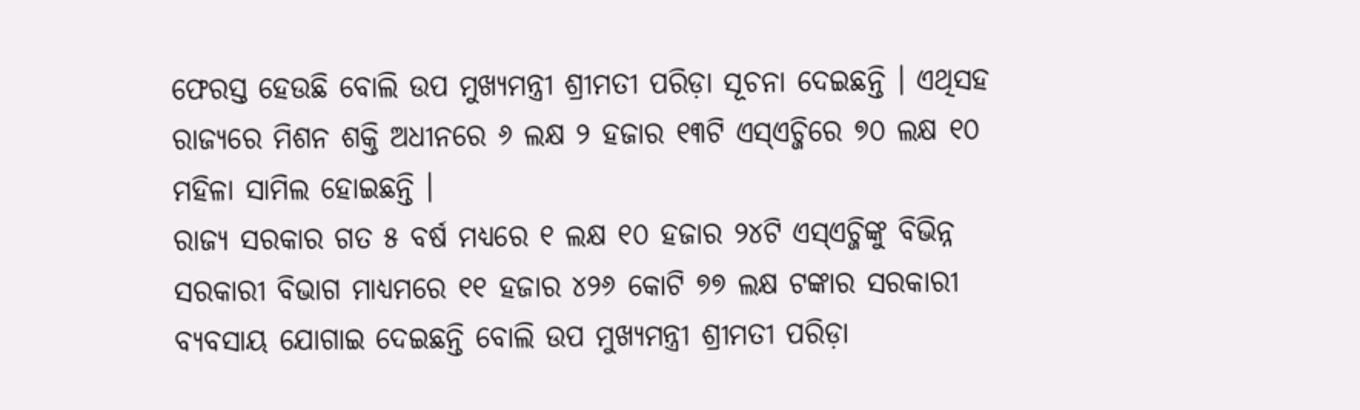ଫେରସ୍ତ ହେଉଛି ବୋଲି ଉପ ମୁଖ୍ୟମନ୍ତ୍ରୀ ଶ୍ରୀମତୀ ପରିଡ଼ା ସୂଚନା ଦେଇଛନ୍ତି । ଏଥିସହ ରାଜ୍ୟରେ ମିଶନ ଶକ୍ତି ଅଧୀନରେ ୬ ଲକ୍ଷ ୨ ହଜାର ୧୩ଟି ଏସ୍ଏଚ୍ଜିରେ ୭୦ ଲକ୍ଷ ୧୦ ମହିଳା ସାମିଲ ହୋଇଛନ୍ତି ।
ରାଜ୍ୟ ସରକାର ଗତ ୫ ବର୍ଷ ମଧ୍ୟରେ ୧ ଲକ୍ଷ ୧୦ ହଜାର ୨୪ଟି ଏସ୍ଏଚ୍ଜିଙ୍କୁ ବିଭିନ୍ନ ସରକାରୀ ବିଭାଗ ମାଧ୍ୟମରେ ୧୧ ହଜାର ୪୨୬ କୋଟି ୭୭ ଲକ୍ଷ ଟଙ୍କାର ସରକାରୀ ବ୍ୟବସାୟ ଯୋଗାଇ ଦେଇଛନ୍ତି ବୋଲି ଉପ ମୁଖ୍ୟମନ୍ତ୍ରୀ ଶ୍ରୀମତୀ ପରିଡ଼ା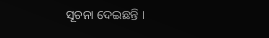ସୂଚନା ଦେଇଛନ୍ତି ।